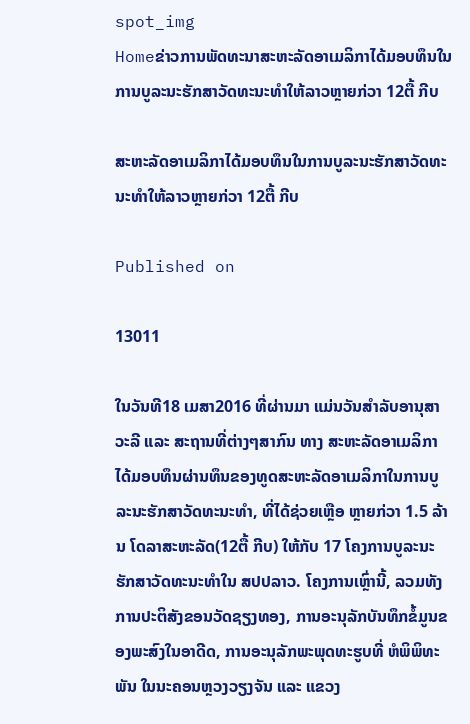spot_img
Homeຂ່າວການພັດທະນາສະຫະລັດອາເມລິກາໄດ້ມອບທຶນໃນການບູລະນະຮັກສາວັດທະນະທຳໃຫ້ລາວຫຼາຍກ່ວາ 12ຕື້ ກີບ

ສະຫະລັດອາເມລິກາໄດ້ມອບທຶນໃນການບູລະນະຮັກສາວັດທະນະທຳໃຫ້ລາວຫຼາຍກ່ວາ 12ຕື້ ກີບ

Published on

13011

ໃນວັນທີ18 ເມສາ2016 ທີ່ຜ່ານມາ ແມ່ນວັນສຳລັບອານຸສາວະລີ ແລະ ສະຖານທີ່ຕ່າງໆສາກົນ ທາງ ສະຫະລັດອາເມລິກາໄດ້ມອບທຶນຜ່ານທຶນຂອງທູດສະຫະລັດອາເມລິກາໃນການບູລະນະຮັກສາວັດທະນະທຳ, ທີ່ໄດ້ຊ່ວຍເຫຼືອ ຫຼາຍກ່ວາ 1.5 ລ້ານ ໂດລາສະຫະລັດ(12ຕື້ ກີບ) ໃຫ້ກັບ 17 ໂຄງການບູລະນະຮັກສາວັດທະນະທຳໃນ ສປປລາວ. ໂຄງການເຫຼົ່ານີ້, ລວມທັງ ການປະຕິສັງຂອນວັດຊຽງທອງ, ການອະນຸລັກບັນທຶກຂໍ້ມູນຂອງພະສົງໃນອາດີດ, ການອະນຸລັກພະພຸດທະຮູບທີ່ ຫໍພິພິທະພັນ ໃນນະຄອນຫຼວງວຽງຈັນ ແລະ ແຂວງ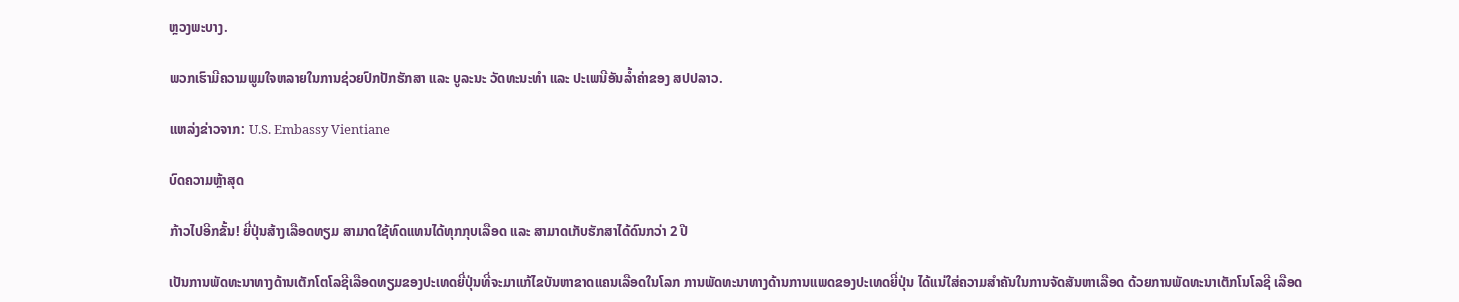ຫຼວງພະບາງ.

ພວກເຮົາມີຄວາມພູມໃຈຫລາຍໃນການຊ່ວຍປົກປັກຮັກສາ ແລະ ບູລະນະ ວັດທະນະທຳ ແລະ ປະເພນີອັນລໍ້າຄ່າຂອງ ສປປລາວ.

ແຫລ່ງຂ່າວຈາກ: U.S. Embassy Vientiane

ບົດຄວາມຫຼ້າສຸດ

ກ້າວໄປອີກຂັ້ນ! ຍີ່ປຸ່ນສ້າງເລືອດທຽມ ສາມາດໃຊ້ທົດແທນໄດ້ທຸກກຸບເລືອດ ແລະ ສາມາດເກັບຮັກສາໄດ້ດົນກວ່າ 2 ປີ

ເປັນການພັດທະນາທາງດ້ານເຕັກໂຕໂລຊີເລືອດທຽມຂອງປະເທດຍີ່ປຸ່ນທີ່ຈະມາແກ້ໄຂບັນຫາຂາດແຄນເລືອດໃນໂລກ ການພັດທະນາທາງດ້ານການແພດຂອງປະເທດຍີ່ປຸ່ນ ໄດ້ແນ່ໃສ່ຄວາມສຳຄັນໃນການຈັດສັນຫາເລືອດ ດ້ວຍການພັດທະນາເຕັກໂນໂລຊີ ເລືອດ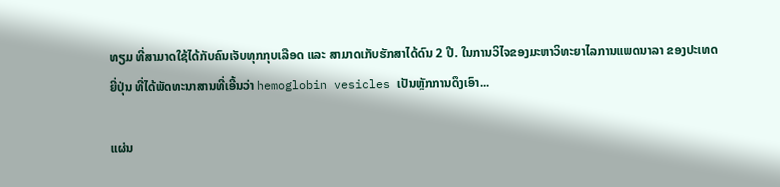ທຽມ ທີ່ສາມາດໃຊ້ໄດ້ກັບຄົນເຈັບທຸກກຸບເລືອດ ແລະ ສາມາດເກັບຮັກສາໄດ້ດົນ 2 ປີ. ໃນການວິໄຈຂອງມະຫາວິທະຍາໄລການແພດນາລາ ຂອງປະເທດຍີ່ປຸ່ນ ທີ່ໄດ້ພັດທະນາສານທີ່ເອີ້ນວ່າ hemoglobin vesicles ເປັນຫຼັກການດຶງເອົາ...

ແຜ່ນ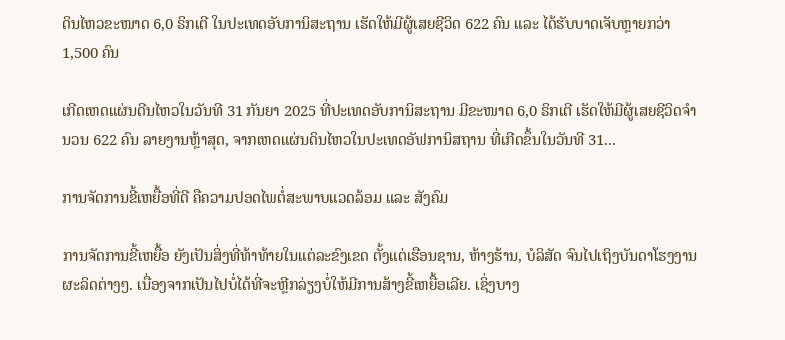ດິນໄຫວຂະໜາດ 6,0 ຣິກເຕີ ໃນປະເທດອັບການິສະຖານ ເຮັດໃຫ້ມີຜູ້ເສຍຊີວິດ 622 ຄົນ ແລະ ໄດ້ຮັບບາດເຈັບຫຼາຍກວ່າ 1,500 ຄົນ

ເກີດເຫດແຜ່ນດີນໄຫວໃນວັນທີ 31 ກັນຍາ 2025 ທີ່ປະເທດອັບການິສະຖານ ມີຂະໜາດ 6,0 ຣິກເຕີ ເຮັດໃຫ້ມີຜູ້ເສຍຊີວິດຈໍານວນ 622 ຄົນ ລາຍງານຫຼ້າສຸດ, ຈາກເຫດແຜ່ນດິນໄຫວໃນປະເທດອັຟການິສຖານ ທີ່ເກີດຂຶ້ນໃນວັນທີ 31...

ການຈັດການຂີ້ເຫຍື້ອທີ່ດີ ຄືຄວາມປອດໄພຕໍ່ສະພາບແວດລ້ອມ ແລະ ສັງຄົມ

ການຈັດການຂີ້ເຫຍື້ອ ຍັງເປັນສິ່ງທີ່ທ້າທ້າຍໃນແຕ່ລະຂົງເຂດ ຕັ້ງແຕ່ເຮືອນຊານ, ຫ້າງຮ້ານ, ບໍລິສັດ ຈົນໄປເຖິງບັນດາໂຮງງານຜະລິດຕ່າງໆ. ເນື່ອງຈາກເປັນໄປບໍ່ໄດ້ທີ່ຈະຫຼີກລ່ຽງບໍ່ໃຫ້ມີການສ້າງຂີ້ເຫຍື້ອເລີຍ. ເຊິ່ງບາງ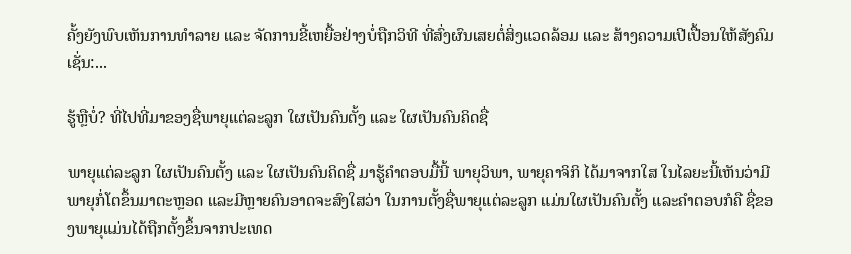ຄັ້ງຍັງພົບເຫັນການທຳລາຍ ແລະ ຈັດການຂີ້ເຫຍື້ອຢ່າງບໍ່ຖືກວິທີ ທີ່ສົ່ງຜົນເສຍຕໍ່ສິ່ງແວດລ້ອມ ແລະ ສ້າງຄວາມເປີເປື້ອນໃຫ້ສັງຄົມ ເຊັ່ນ:...

ຮູ້ຫຼືບໍ່? ທີ່ໄປທີ່ມາຂອງຊື່ພາຍຸແຕ່ລະລູກ ໃຜເປັນຄົນຕັ້ງ ແລະ ໃຜເປັນຄົນຄິດຊື່

ພາຍຸແຕ່ລະລູກ ໃຜເປັນຄົນຕັ້ງ ແລະ ໃຜເປັນຄົນຄິດຊື່ ມາຮູ້ຄຳຕອບມື້ນີ້ ພາຍຸວິພາ, ພາຍຸຄາຈິກິ ໄດ້ມາຈາກໃສ ໃນໄລຍະນີ້ເຫັນວ່າມີພາຍຸກໍ່ໂຕຂຶ້ນມາຕະຫຼອດ ແລະມີຫຼາຍຄົນອາດຈະສົງໃສວ່າ ໃນການຕັ້ງຊື່ພາຍຸແຕ່ລະລູກ ແມ່ນໃຜເປັນຄົນຕັ້ງ ແລະຄໍາຕອບກໍຄື ຊື່ຂອງພາຍຸແມ່ນໄດ້ຖືກຕັ້ງຂຶ້ນຈາກປະເທດ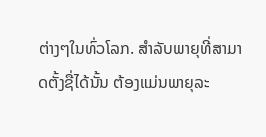ຕ່າງໆໃນທົ່ວໂລກ. ສຳລັບພາຍຸທີ່ສາມາດຕັ້ງຊື່ໄດ້ນັ້ນ ຕ້ອງແມ່ນພາຍຸລະ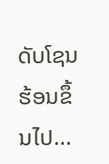ດັບໂຊນຮ້ອນຂຶ້ນໄປ...